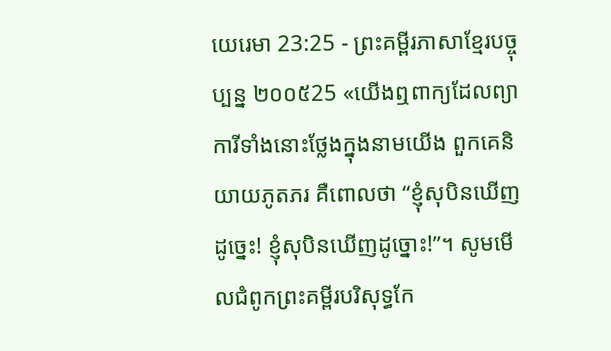យេរេមា 23:25 - ព្រះគម្ពីរភាសាខ្មែរបច្ចុប្បន្ន ២០០៥25 «យើងឮពាក្យដែលព្យាការីទាំងនោះថ្លែងក្នុងនាមយើង ពួកគេនិយាយភូតភរ គឺពោលថា “ខ្ញុំសុបិនឃើញដូច្នេះ! ខ្ញុំសុបិនឃើញដូច្នោះ!”។ សូមមើលជំពូកព្រះគម្ពីរបរិសុទ្ធកែ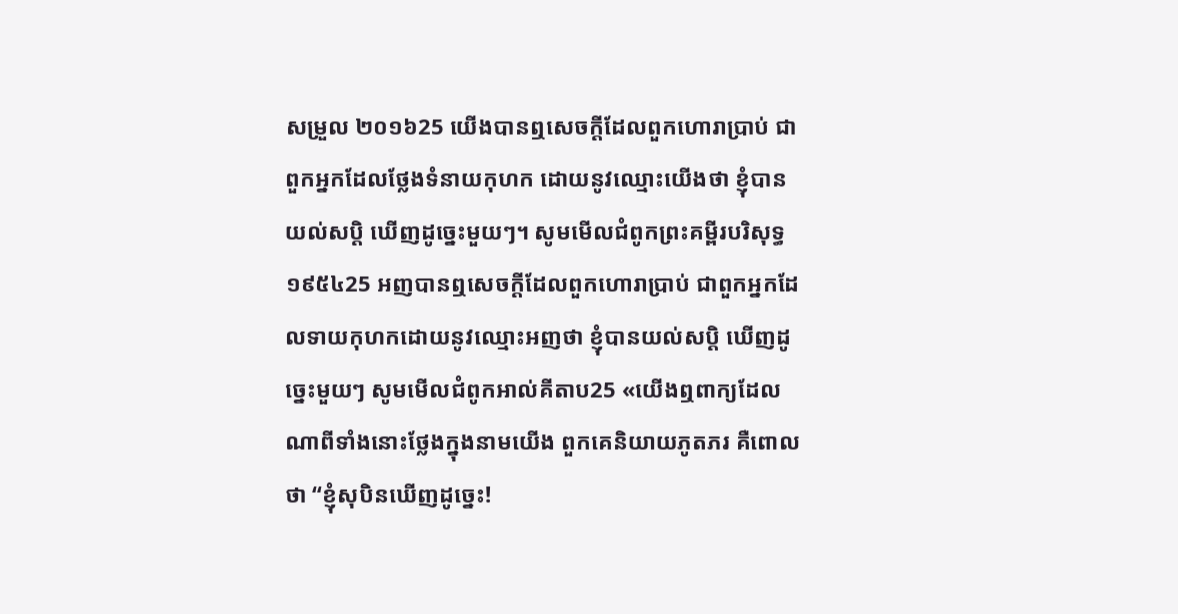សម្រួល ២០១៦25 យើងបានឮសេចក្ដីដែលពួកហោរាប្រាប់ ជាពួកអ្នកដែលថ្លែងទំនាយកុហក ដោយនូវឈ្មោះយើងថា ខ្ញុំបានយល់សប្តិ ឃើញដូច្នេះមួយៗ។ សូមមើលជំពូកព្រះគម្ពីរបរិសុទ្ធ ១៩៥៤25 អញបានឮសេចក្ដីដែលពួកហោរាប្រាប់ ជាពួកអ្នកដែលទាយកុហកដោយនូវឈ្មោះអញថា ខ្ញុំបានយល់សប្តិ ឃើញដូច្នេះមួយៗ សូមមើលជំពូកអាល់គីតាប25 «យើងឮពាក្យដែលណាពីទាំងនោះថ្លែងក្នុងនាមយើង ពួកគេនិយាយភូតភរ គឺពោលថា “ខ្ញុំសុបិនឃើញដូច្នេះ!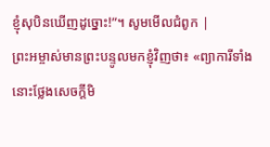ខ្ញុំសុបិនឃើញដូច្នោះ!”។ សូមមើលជំពូក |
ព្រះអម្ចាស់មានព្រះបន្ទូលមកខ្ញុំវិញថា៖ «ព្យាការីទាំងនោះថ្លែងសេចក្ដីមិ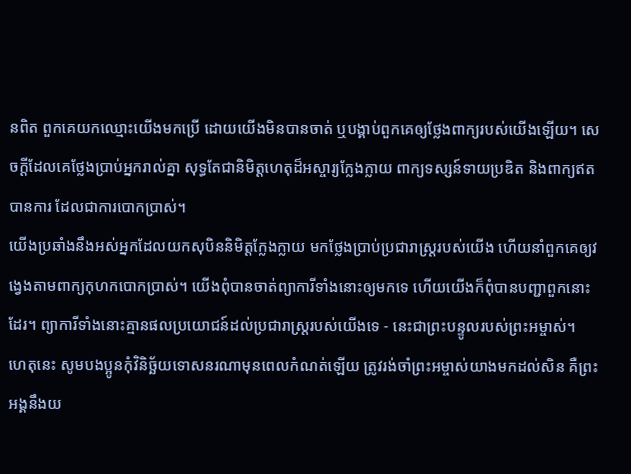នពិត ពួកគេយកឈ្មោះយើងមកប្រើ ដោយយើងមិនបានចាត់ ឬបង្គាប់ពួកគេឲ្យថ្លែងពាក្យរបស់យើងឡើយ។ សេចក្ដីដែលគេថ្លែងប្រាប់អ្នករាល់គ្នា សុទ្ធតែជានិមិត្តហេតុដ៏អស្ចារ្យក្លែងក្លាយ ពាក្យទស្សន៍ទាយប្រឌិត និងពាក្យឥតបានការ ដែលជាការបោកប្រាស់។
យើងប្រឆាំងនឹងអស់អ្នកដែលយកសុបិននិមិត្តក្លែងក្លាយ មកថ្លែងប្រាប់ប្រជារាស្ត្ររបស់យើង ហើយនាំពួកគេឲ្យវង្វេងតាមពាក្យកុហកបោកប្រាស់។ យើងពុំបានចាត់ព្យាការីទាំងនោះឲ្យមកទេ ហើយយើងក៏ពុំបានបញ្ជាពួកនោះដែរ។ ព្យាការីទាំងនោះគ្មានផលប្រយោជន៍ដល់ប្រជារាស្ត្ររបស់យើងទេ - នេះជាព្រះបន្ទូលរបស់ព្រះអម្ចាស់។
ហេតុនេះ សូមបងប្អូនកុំវិនិច្ឆ័យទោសនរណាមុនពេលកំណត់ឡើយ ត្រូវរង់ចាំព្រះអម្ចាស់យាងមកដល់សិន គឺព្រះអង្គនឹងយ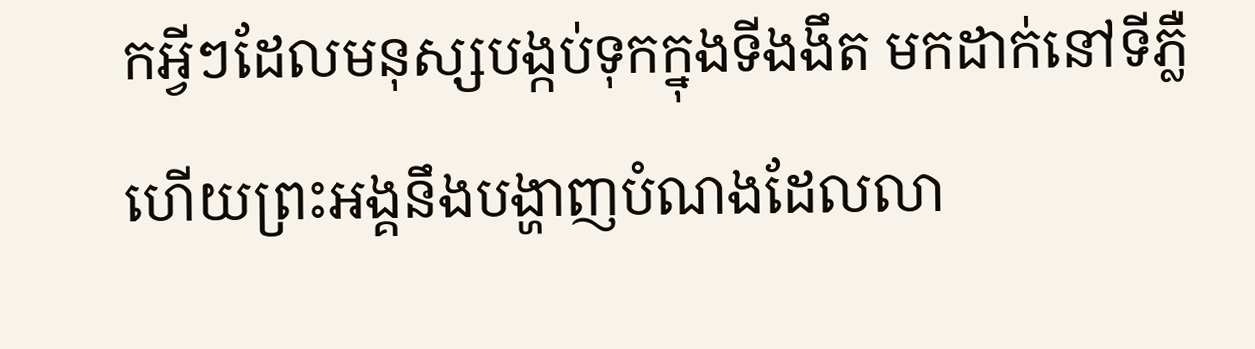កអ្វីៗដែលមនុស្សបង្កប់ទុកក្នុងទីងងឹត មកដាក់នៅទីភ្លឺ ហើយព្រះអង្គនឹងបង្ហាញបំណងដែលលា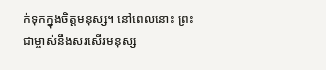ក់ទុកក្នុងចិត្តមនុស្ស។ នៅពេលនោះ ព្រះជាម្ចាស់នឹងសរសើរមនុស្ស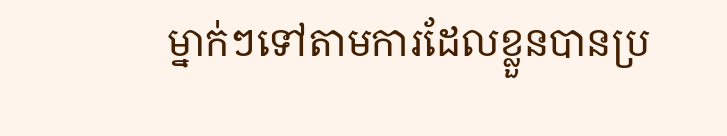ម្នាក់ៗទៅតាមការដែលខ្លួនបានប្រ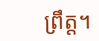ព្រឹត្ត។